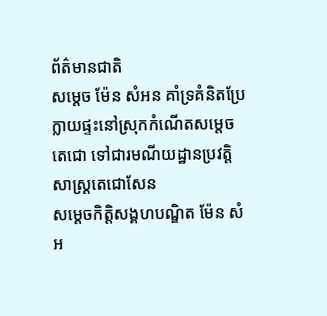ព័ត៌មានជាតិ
សម្តេច ម៉ែន សំអន គាំទ្រគំនិតប្រែក្លាយផ្ទះនៅស្រុកកំណើតសម្តេចតេជោ ទៅជារមណីយដ្ឋានប្រវត្តិសាស្ត្រតេជោសែន
សម្ដេចកិត្តិសង្គហបណ្ឌិត ម៉ែន សំអ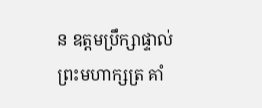ន ឧត្តមប្រឹក្សាផ្ទាល់ព្រះមហាក្សត្រ គាំ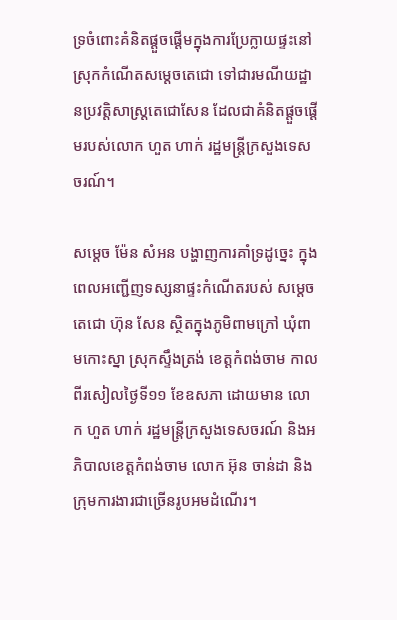ទ្រចំពោះគំនិតផ្ដួចផ្ដើមក្នុងការប្រែក្លាយផ្ទះនៅស្រុកកំណើតសម្តេចតេជោ ទៅជារមណីយដ្ឋានប្រវត្តិសាស្ត្រតេជោសែន ដែលជាគំនិតផ្ដួចផ្ដើមរបស់លោក ហួត ហាក់ រដ្ឋមន្ត្រីក្រសួងទេសចរណ៍។

សម្ដេច ម៉ែន សំអន បង្ហាញការគាំទ្រដូច្នេះ ក្នុងពេលអញ្ជើញទស្សនាផ្ទះកំណើតរបស់ សម្ដេចតេជោ ហ៊ុន សែន ស្ថិតក្នុងភូមិពាមក្រៅ ឃុំពាមកោះស្នា ស្រុកស្ទឹងត្រង់ ខេត្តកំពង់ចាម កាលពីរសៀលថ្ងៃទី១១ ខែឧសភា ដោយមាន លោក ហួត ហាក់ រដ្ឋមន្ត្រីក្រសួងទេសចរណ៍ និងអភិបាលខេត្តកំពង់ចាម លោក អ៊ុន ចាន់ដា និងក្រុមការងារជាច្រើនរូបអមដំណើរ។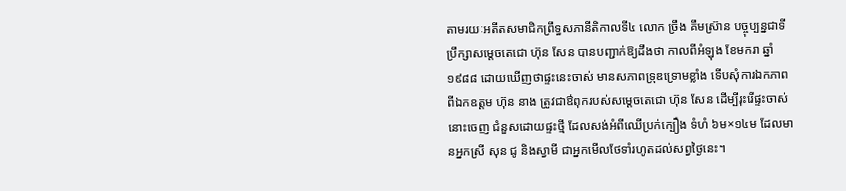តាមរយៈអតីតសមាជិកព្រឹទ្ធសភានីតិកាលទី៤ លោក ច្រឹង គឹមស្រ៊ាន បច្ចុប្បន្នជាទីប្រឹក្សាសម្តេចតេជោ ហ៊ុន សែន បានបញ្ជាក់ឱ្យដឹងថា កាលពីអំឡុង ខែមករា ឆ្នាំ១៩៨៨ ដោយឃើញថាផ្ទះនេះចាស់ មានសភាពទ្រុឌទ្រោមខ្លាំង ទើបសុំការឯកភាពពីឯកឧត្ដម ហ៊ុន នាង ត្រូវជាឳពុករបស់សម្ដេចតេជោ ហ៊ុន សែន ដើម្បីរុះរើផ្ទះចាស់នោះចេញ ជំនួសដោយផ្ទះថ្មី ដែលសង់អំពីឈើប្រក់ក្បឿង ទំហំ ៦ម×១៤ម ដែលមានអ្នកស្រី សុន ជូ និងស្វាមី ជាអ្នកមើលថែទាំរហូតដល់សព្វថ្ងៃនេះ។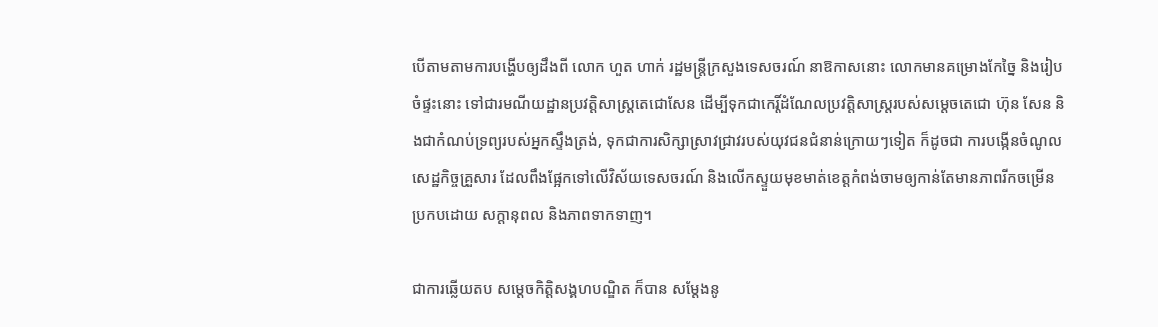បើតាមតាមការបង្ហើបឲ្យដឹងពី លោក ហួត ហាក់ រដ្ឋមន្ត្រីក្រសួងទេសចរណ៍ នាឱកាសនោះ លោកមានគម្រោងកែច្នៃ និងរៀបចំផ្ទះនោះ ទៅជារមណីយដ្ឋានប្រវត្តិសាស្ត្រតេជោសែន ដើម្បីទុកជាកេរ្តិ៍ដំណែលប្រវត្តិសាស្ត្ររបស់សម្តេចតេជោ ហ៊ុន សែន និងជាកំណប់ទ្រព្យរបស់អ្នកស្ទឹងត្រង់, ទុកជាការសិក្សាស្រាវជ្រាវរបស់យុវជនជំនាន់ក្រោយៗទៀត ក៏ដូចជា ការបង្កើនចំណូលសេដ្ឋកិច្ចគ្រួសារ ដែលពឹងផ្អែកទៅលើវិស័យទេសចរណ៍ និងលើកស្ទួយមុខមាត់ខេត្តកំពង់ចាមឲ្យកាន់តែមានភាពរីកចម្រើនប្រកបដោយ សក្តានុពល និងភាពទាកទាញ។

ជាការឆ្លើយតប សម្តេចកិត្តិសង្គហបណ្ឌិត ក៏បាន សម្តែងនូ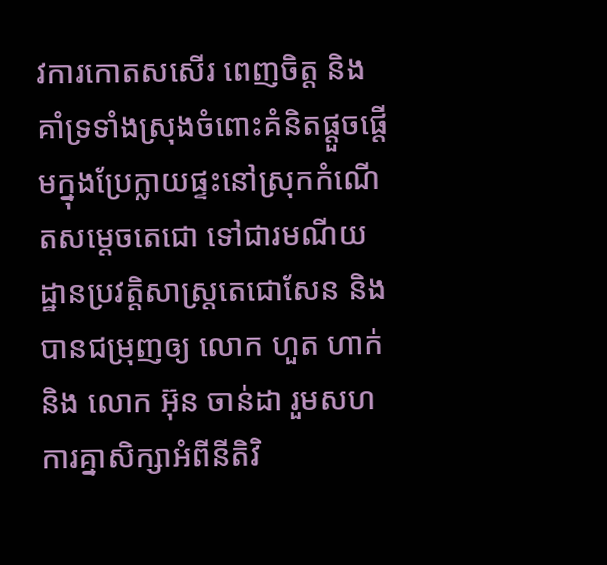វការកោតសសើរ ពេញចិត្ត និងគាំទ្រទាំងស្រុងចំពោះគំនិតផ្តួចផ្តើមក្នុងប្រែក្លាយផ្ទះនៅស្រុកកំណើតសម្តេចតេជោ ទៅជារមណីយដ្ឋានប្រវត្តិសាស្ត្រតេជោសែន និងបានជម្រុញឲ្យ លោក ហួត ហាក់ និង លោក អ៊ុន ចាន់ដា រួមសហការគ្នាសិក្សាអំពីនីតិវិ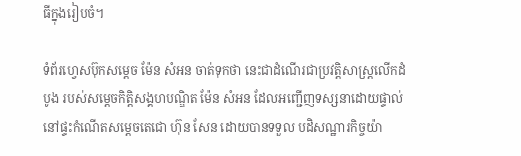ធីក្នុងរៀបចំ។

ទំព័រហ្វេសប៊ុកសម្ដេច ម៉ែន សំអន ចាត់ទុកថា នេះជាដំណើរជាប្រវត្តិសាស្ត្រលើកដំបូង របស់សម្តេចកិត្តិសង្គហបណ្ឌិត ម៉ែន សំអន ដែលអញ្ជើញទស្សនាដោយផ្ទាល់ នៅផ្ទះកំណើតសម្តេចតេជោ ហ៊ុន សែន ដោយបានទទួល បដិសណ្ឋារកិច្ចយ៉ា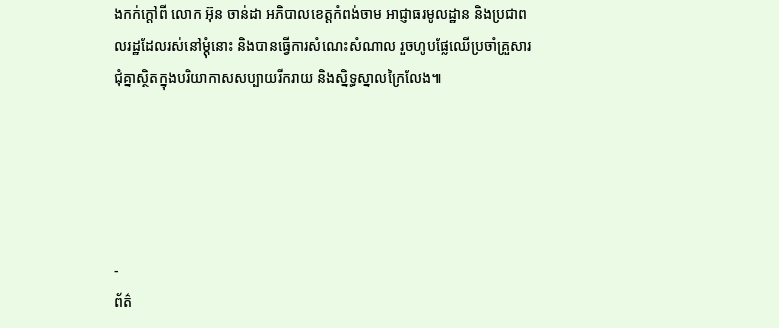ងកក់ក្តៅពី លោក អ៊ុន ចាន់ដា អភិបាលខេត្តកំពង់ចាម អាជ្ញាធរមូលដ្ឋាន និងប្រជាពលរដ្ឋដែលរស់នៅម្តុំនោះ និងបានធ្វើការសំណេះសំណាល រួចហូបផ្លែឈើប្រចាំគ្រួសារ ជុំគ្នាស្ថិតក្នុងបរិយាកាសសប្បាយរីករាយ និងស្និទ្ធស្នាលក្រៃលែង៕





-
ព័ត៌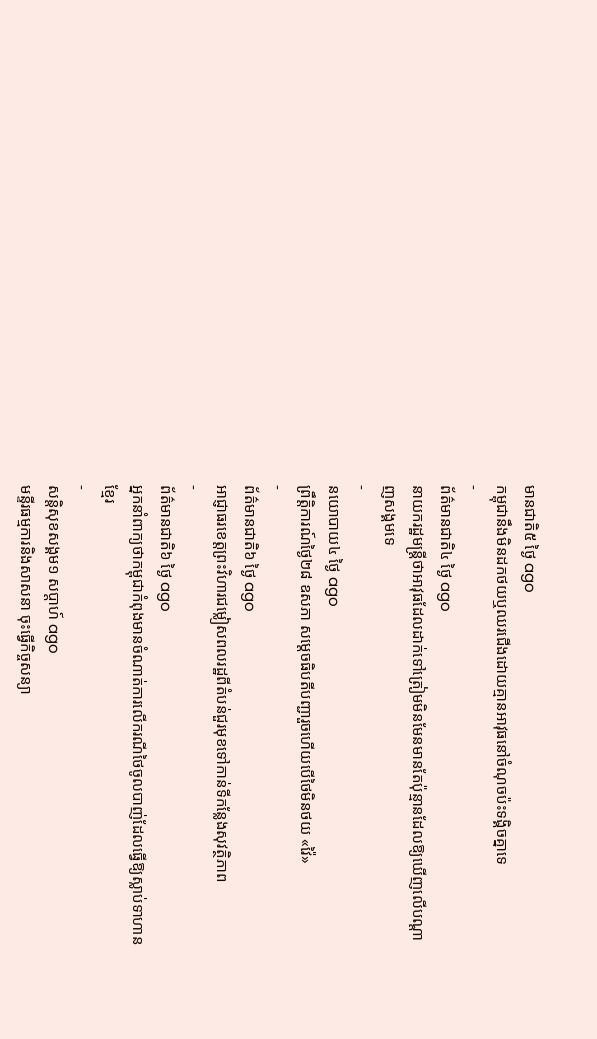មានជាតិ៥ ថ្ងៃ ago
កម្ពុជានឹងមិនដកថយឬឈរជើងដោយគ្មានអាវុធនៅចំណុចប៉ះទង្គិចគ្នាទេ
-
ព័ត៌មានជាតិ៤ ថ្ងៃ ago
នាយករដ្ឋមន្ត្រីថាអាវុធដែលដាក់ទៅត្រៀមមិនមែនមានតែប៉ុន្មានដែលឱ្យឃើញលើបណ្ដាញសង្គមទេ
-
នយោបាយ៤ ថ្ងៃ ago
ព្រឹត្តិការណ៍ថ្ងៃ២៨ ឧសភា សម្ដេចធិបតីបញ្ជារួចហើយបើថៃមិនថយ «វ៉ៃ»
-
ព័ត៌មានជាតិ៦ ថ្ងៃ ago
អាជ្ញាធរខេត្តព្រះវិហារជម្លៀសពលរដ្ឋពីតំបន់ជួរមុខទៅកាន់ទីកន្លែងសុវត្ថិភាព
-
ព័ត៌មានជាតិ៦ ថ្ងៃ ago
អ្នកនាំពាក្យថាកម្ពុជាកំពុងមានចំណាត់ការលើករណីថៃចូលបាញ់ដែលធ្វើឱ្យស្លាប់ទាហានខ្មែរ
-
សន្តិសុខសង្គម១ សប្តាហ៍ ago
មន្ទីរធម្មការនិងសាសនា ចុះធើ្វកិច្ចសន្យា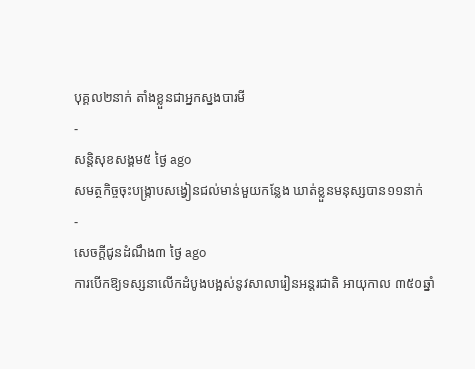បុគ្គល២នាក់ តាំងខ្លួនជាអ្នកស្នងបារមី
-
សន្តិសុខសង្គម៥ ថ្ងៃ ago
សមត្ថកិច្ចចុះបង្ក្រាបសង្វៀនជល់មាន់មួយកន្លែង ឃាត់ខ្លួនមនុស្សបាន១១នាក់
-
សេចក្ដីជូនដំណឹង៣ ថ្ងៃ ago
ការបើកឱ្យទស្សនាលើកដំបូងបង្អស់នូវសាលារៀនអន្តរជាតិ អាយុកាល ៣៥០ឆ្នាំ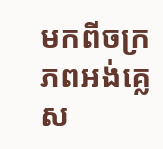មកពីចក្រភពអង់គ្លេស